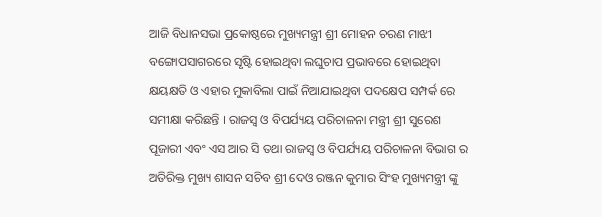ଆଜି ବିଧାନସଭା ପ୍ରକୋଷ୍ଠରେ ମୁଖ୍ୟମନ୍ତ୍ରୀ ଶ୍ରୀ ମୋହନ ଚରଣ ମାଝୀ ବଙ୍ଗୋପସାଗରରେ ସୃଷ୍ଟି ହୋଇଥିବା ଲଘୁଚାପ ପ୍ରଭାବରେ ହୋଇଥିବା କ୍ଷୟକ୍ଷତି ଓ ଏହାର ମୁକାବିଲା ପାଇଁ ନିଆଯାଇଥିବା ପଦକ୍ଷେପ ସମ୍ପର୍କ ରେ ସମୀକ୍ଷା କରିଛନ୍ତି । ରାଜସ୍ବ ଓ ବିପର୍ଯ୍ୟୟ ପରିଚାଳନା ମନ୍ତ୍ରୀ ଶ୍ରୀ ସୁରେଶ ପୂଜାରୀ ଏବଂ ଏସ ଆର ସି ତଥା ରାଜସ୍ବ ଓ ବିପର୍ଯ୍ୟୟ ପରିଚାଳନା ବିଭାଗ ର ଅତିରିକ୍ତ ମୁଖ୍ୟ ଶାସନ ସଚିବ ଶ୍ରୀ ଦେଓ ରଞ୍ଜନ କୁମାର ସିଂହ ମୁଖ୍ୟମନ୍ତ୍ରୀ ଙ୍କୁ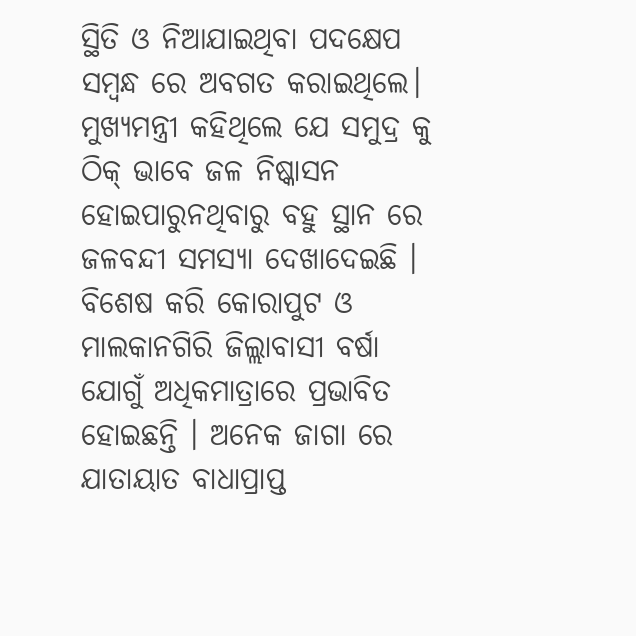ସ୍ଥିତି ଓ ନିଆଯାଇଥିବା ପଦକ୍ଷେପ ସମ୍ବନ୍ଧ ରେ ଅବଗତ କରାଇଥିଲେ। ମୁଖ୍ୟମନ୍ତ୍ରୀ କହିଥିଲେ ଯେ ସମୁଦ୍ର କୁ ଠିକ୍ ଭାବେ ଜଳ ନିଷ୍କାସନ ହୋଇପାରୁନଥିବାରୁ ବହୁ ସ୍ଥାନ ରେ ଜଳବନ୍ଦୀ ସମସ୍ୟା ଦେଖାଦେଇଛି । ବିଶେଷ କରି କୋରାପୁଟ ଓ ମାଲକାନଗିରି ଜିଲ୍ଲାବାସୀ ବର୍ଷା ଯୋଗୁଁ ଅଧିକମାତ୍ରାରେ ପ୍ରଭାବିତ ହୋଇଛନ୍ତି । ଅନେକ ଜାଗା ରେ ଯାତାୟାତ ବାଧାପ୍ରାପ୍ତ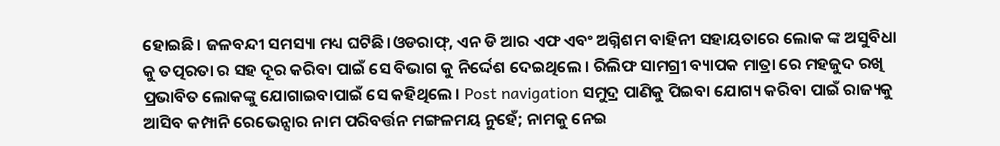ହୋଇଛି। ଜଳବନ୍ଦୀ ସମସ୍ୟା ମଧ୍ୟ ଘଟିଛି।ଓଡରାଫ୍, ଏନ ଡି ଆର ଏଫ ଏବଂ ଅଗ୍ନିଶମ ବାହିନୀ ସହାୟତାରେ ଲୋକ ଙ୍କ ଅସୁବିଧା କୁ ତତ୍ପରତା ର ସହ ଦୂର କରିବା ପାଇଁ ସେ ବିଭାଗ କୁ ନିର୍ଦ୍ଦେଶ ଦେଇଥିଲେ । ରିଲିଫ ସାମଗ୍ରୀ ବ୍ୟାପକ ମାତ୍ରା ରେ ମହଜୁଦ ରଖି ପ୍ରଭାବିତ ଲୋକଙ୍କୁ ଯୋଗାଇବାପାଇଁ ସେ କହିଥିଲେ । Post navigation ସମୁଦ୍ର ପାଣିକୁ ପିଇବା ଯୋଗ୍ୟ କରିବା ପାଇଁ ରାଜ୍ୟକୁ ଆସିବ କମ୍ପାନି ରେଭେନ୍ସାର ନାମ ପରିବର୍ତ୍ତନ ମଙ୍ଗଳମୟ ନୁହେଁ; ନାମକୁ ନେଇ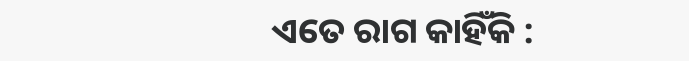ଏତେ ରାଗ କାହିଁକି :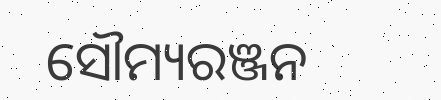ସୌମ୍ୟରଞ୍ଜନ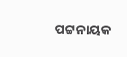ପଟ୍ଟନାୟକ